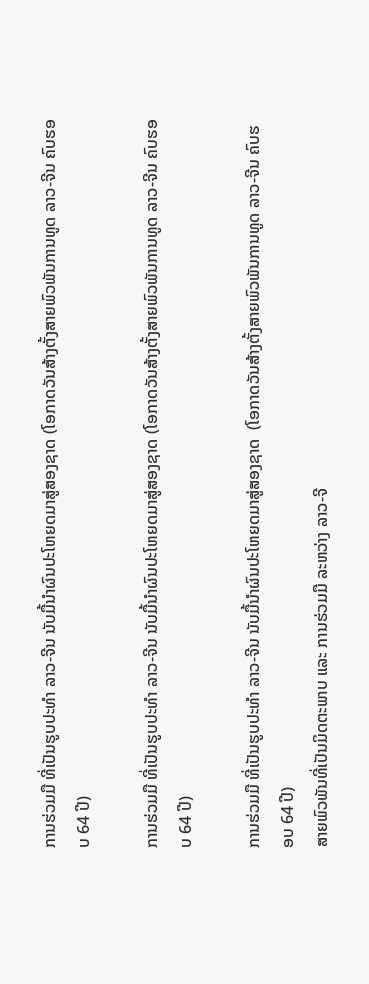ການຮ່ວມມື ທີ່ເປັນຮູບປະທໍາ ລາວ-ຈີນ ນັບມື້ນໍາຜົນປະໂຫຍດມາສູ່ສອງຊາດ (ໂອກາດວັນສ້າງຕັ້ງສາຍພົວພັນການທູດ ລາວ-ຈີນ ຄົບຮອບ 64 ປີ)

ການຮ່ວມມື ທີ່ເປັນຮູບປະທໍາ ລາວ-ຈີນ ນັບມື້ນໍາຜົນປະໂຫຍດມາສູ່ສອງຊາດ (ໂອກາດວັນສ້າງຕັ້ງສາຍພົວພັນການທູດ ລາວ-ຈີນ ຄົບຮອບ 64 ປີ)

ການຮ່ວມມື ທີ່ເປັນຮູບປະທໍາ ລາວ-ຈີນ ນັບມື້ນໍາຜົນປະໂຫຍດມາສູ່ສອງຊາດ  (ໂອກາດວັນສ້າງຕັ້ງສາຍພົວພັນການທູດ ລາວ-ຈີນ ຄົບຮອບ 64 ປີ)
ສາຍພົວພັນທີ່ເປັນມິດຕະພາບ ແລະ ການຮ່ວມມື ລະຫວ່າງ ລາວ-ຈີ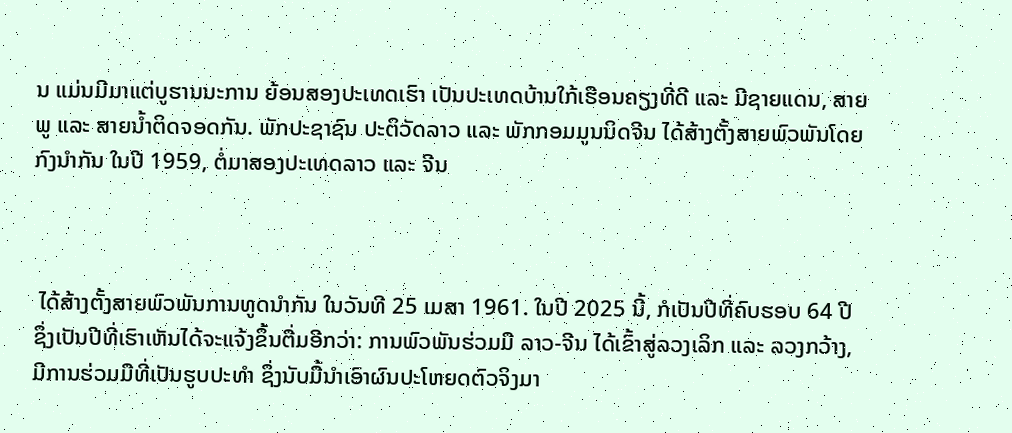ນ ແມ່ນມີມາແຕ່ບູຮານນະການ ຍ້ອນສອງປະເທດເຮົາ ເປັນປະເທດບ້ານໃກ້ເຮືອນຄຽງທີ່ດີ ແລະ ມີຊາຍແດນ, ສາຍພູ ແລະ ສາຍນ້ຳຕິດຈອດກັນ. ພັກປະຊາຊົນ ປະຕິວັດລາວ ແລະ ພັກກອມມູນນິດຈີນ ໄດ້ສ້າງຕັ້ງສາຍພົວພັນໂດຍກົງນໍາກັນ ໃນປີ 1959, ຕໍ່ມາສອງປະເທດລາວ ແລະ ຈີນ



 ໄດ້ສ້າງຕັ້ງສາຍພົວພັນການທູດນໍາກັນ ໃນວັນທີ 25 ເມສາ 1961. ໃນປີ 2025 ນີ້, ກໍເປັນປີທີ່ຄົບຮອບ 64 ປີ ຊຶ່ງເປັນປີທີ່ເຮົາເຫັນໄດ້ຈະແຈ້ງຂຶ້ນຕື່ມອີກວ່າ: ການພົວພັນຮ່ວມມື ລາວ-ຈີນ ໄດ້ເຂົ້າສູ່ລວງເລິກ ແລະ ລວງກວ້າງ, ມີການຮ່ວມມືທີ່ເປັນຮູບປະທໍາ ຊຶ່ງນັບມື້ນໍາເອົາຜົນປະໂຫຍດຕົວຈິງມາ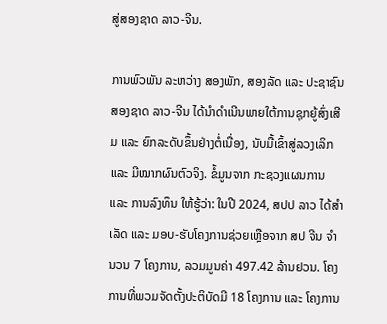ສູ່ສອງຊາດ ລາວ-ຈີນ.

ການພົວພັນ ລະຫວ່າງ ສອງພັກ, ສອງລັດ ແລະ ປະຊາຊົນສອງຊາດ ລາວ-ຈີນ ໄດ້ນໍາດຳເນີນພາຍໃຕ້ການຊຸກຍູ້ສົ່ງເສີມ ແລະ ຍົກລະດັບຂຶ້ນຢ່າງຕໍ່ເນື່ອງ, ນັບມື້ເຂົ້າສູ່ລວງເລິກ ແລະ ມີໝາກຜົນຕົວຈິງ. ຂໍ້ມູນຈາກ ກະຊວງແຜນການ ແລະ ການລົງທຶນ ໃຫ້ຮູ້ວ່າ: ໃນປີ 2024, ສປປ ລາວ ໄດ້ສໍາເລັດ ແລະ ມອບ-ຮັບໂຄງການຊ່ວຍເຫຼືອຈາກ ສປ ຈີນ ຈໍານວນ 7 ໂຄງການ, ລວມມູນຄ່າ 497.42 ລ້ານຢວນ. ໂຄງການທີ່ພວມຈັດຕັ້ງປະຕິບັດມີ 18 ໂຄງການ ແລະ ໂຄງການ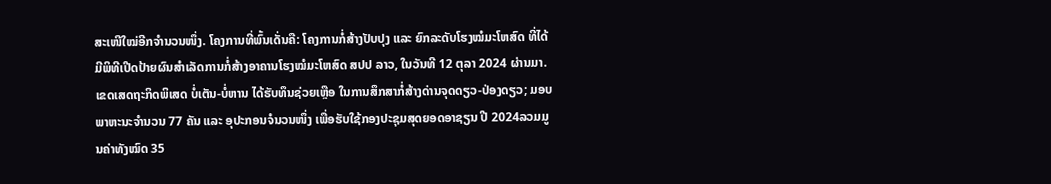ສະເໜີໃໝ່ອີກຈໍານວນໜຶ່ງ. ໂຄງການທີ່ພົ້ນເດັ່ນຄື: ໂຄງການກໍ່ສ້າງປັບປຸງ ແລະ ຍົກລະດັບໂຮງໝໍມະໂຫສົດ ທີ່ໄດ້ມີພິທີເປີດປ້າຍຜົນສຳເລັດການກໍ່ສ້າງອາຄານໂຮງໝໍມະໂຫສົດ ສປປ ລາວ, ໃນວັນທີ 12 ຕຸລາ 2024 ຜ່ານມາ. ເຂດເສດຖະກິດພິເສດ ບໍ່ເຕັນ-ບໍ່ຫານ ໄດ້ຮັບທຶນຊ່ວຍເຫຼືອ ໃນການສຶກສາກໍ່ສ້າງດ່ານຈຸດດຽວ-ປ່ອງດຽວ; ມອບພາຫະນະຈໍານວນ 77 ຄັນ ແລະ ອຸປະກອນຈໍນວນໜຶ່ງ ເພື່ອຮັບໃຊ້ກອງປະຊຸມສຸດຍອດອາຊຽນ ປີ 2024ລວມມູນຄ່າທັງໝົດ 35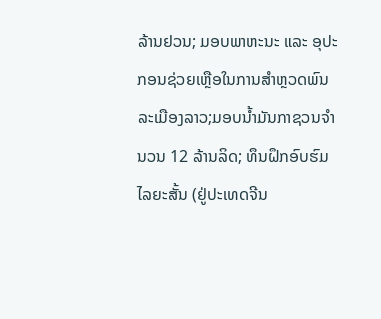ລ້ານຢວນ; ມອບພາຫະນະ ແລະ ອຸປະກອນຊ່ວຍເຫຼືອໃນການສໍາຫຼວດພົນລະເມືອງລາວ;ມອບນໍ້າມັນກາຊວນຈໍານວນ 12 ລ້ານລິດ; ທຶນຝຶກອົບຮົມໄລຍະສັ້ນ (ຢູ່ປະເທດຈີນ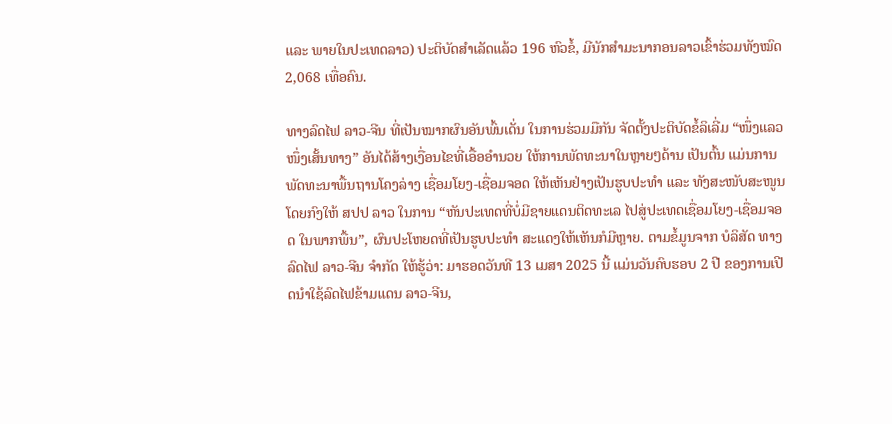ແລະ ພາຍໃນປະເທດລາວ) ປະຕິບັດສໍາເລັດແລ້ວ 196 ຫົວຂໍ້, ມີນັກສໍາມະນາກອນລາວເຂົ້າຮ່ວມທັງໝົດ 2,068 ເທື່ອຄົນ.

ທາງລົດໄຟ ລາວ-ຈີນ ທີ່ເປັນໝາກຜົນອັນພົ້ນເດັ່ນ ໃນການຮ່ວມມືກັນ ຈັດຕັ້ງປະຕິບັດຂໍ້ລິເລີ່ມ “ໜຶ່ງແລວໜຶ່ງເສັ້ນທາງ” ອັນໄດ້ສ້າງເງື່ອນໄຂທີ່ເອື້ອອໍານວຍ ໃຫ້ການພັດທະນາໃນຫຼາຍໆດ້ານ ເປັນຕົ້ນ ແມ່ນການພັດທະນາພື້ນຖານໂຄງລ່າງ ເຊື່ອມໂຍງ-ເຊື່ອມຈອດ ໃຫ້ເຫັນຢ່າງເປັນຮູບປະທໍາ ແລະ ທັງສະໜັບສະໜູນໂດຍກົງໃຫ້ ສປປ ລາວ ໃນການ “ຫັນປະເທດທີ່ບໍ່ມີຊາຍແດນຕິດທະເລ ໄປສູ່ປະເທດເຊື່ອມໂຍງ-ເຊື່ອມຈອດ ໃນພາກພື້ນ”, ຜົນປະໂຫຍດທີ່ເປັນຮູບປະທໍາ ສະແດງໃຫ້ເຫັນກໍມີຫຼາຍ. ຕາມຂໍ້ມູນຈາກ ບໍລິສັດ ທາງລົດໄຟ ລາວ-ຈີນ ຈໍາກັດ ໃຫ້ຮູ້ວ່າ: ມາຮອດວັນທີ 13 ເມສາ 2025 ນີ້ ແມ່ນວັນຄົບຮອບ 2 ປີ ຂອງການເປີດນໍາໃຊ້ລົດໄຟຂ້າມແດນ ລາວ-ຈີນ,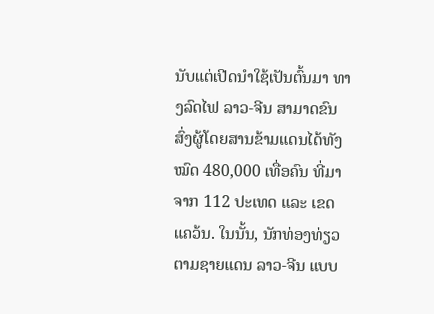ນັບແຕ່ເປີດນໍາໃຊ້ເປັນຕົ້ນມາ ທາງລົດໄຟ ລາວ-ຈີນ ສາມາດຂົນສົ່ງຜູ້ໂດຍສານຂ້າມແດນໄດ້ທັງໝົດ 480,000 ເທື່ອຄົນ ທີ່ມາຈາກ 112 ປະເທດ ແລະ ເຂດແຄວ້ນ. ໃນນັ້ນ, ນັກທ່ອງທ່ຽວຕາມຊາຍແດນ ລາວ-ຈີນ ແບບ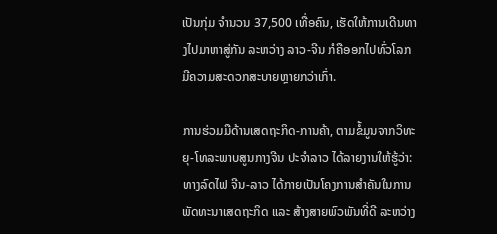ເປັນກຸ່ມ ຈຳນວນ 37,500 ເທື່ອຄົນ, ເຮັດໃຫ້ການເດີນທາງໄປມາຫາສູ່ກັນ ລະຫວ່າງ ລາວ-ຈີນ ກໍຄືອອກໄປທົ່ວໂລກ ມີຄວາມສະດວກສະບາຍຫຼາຍກວ່າເກົ່າ.

ການຮ່ວມມືດ້ານເສດຖະກິດ-ການຄ້າ, ຕາມຂໍ້ມູນຈາກວິທະຍຸ-ໂທລະພາບສູນກາງຈີນ ປະຈໍາລາວ ໄດ້ລາຍງານໃຫ້ຮູ້ວ່າ: ທາງລົດໄຟ ຈີນ-ລາວ ໄດ້ກາຍເປັນໂຄງການສຳຄັນໃນການພັດທະນາເສດຖະກິດ ແລະ ສ້າງສາຍພົວພັນທີ່ດີ ລະຫວ່າງ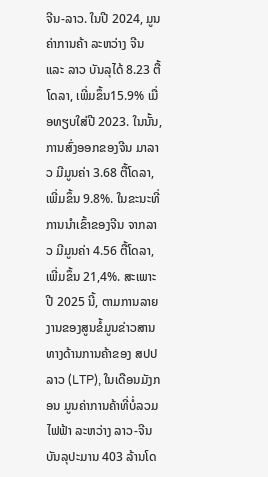ຈີນ-ລາວ. ໃນປີ 2024, ມູນຄ່າການຄ້າ ລະຫວ່າງ ຈີນ ແລະ ລາວ ບັນລຸໄດ້ 8.23 ຕື້ໂດລາ, ເພີ່ມຂຶ້ນ15.9% ເມື່ອທຽບໃສ່ປີ 2023. ໃນນັ້ນ, ການສົ່ງອອກຂອງຈີນ ມາລາວ ມີມູນຄ່າ 3.68 ຕື້ໂດລາ, ເພີ່ມຂຶ້ນ 9.8%. ໃນຂະນະທີ່ການນຳເຂົ້າຂອງຈີນ ຈາກລາວ ມີມູນຄ່າ 4.56 ຕື້ໂດລາ, ເພີ່ມຂຶ້ນ 21,4%. ສະເພາະປີ 2025 ນີ້, ຕາມການລາຍງານຂອງສູນຂໍ້ມູນຂ່າວສານທາງດ້ານການຄ້າຂອງ ສປປ ລາວ (LTP), ໃນເດືອນມັງກອນ ມູນຄ່າການຄ້າທີ່ບໍ່ລວມໄຟຟ້າ ລະຫວ່າງ ລາວ-ຈີນ ບັນລຸປະມານ 403 ລ້ານໂດ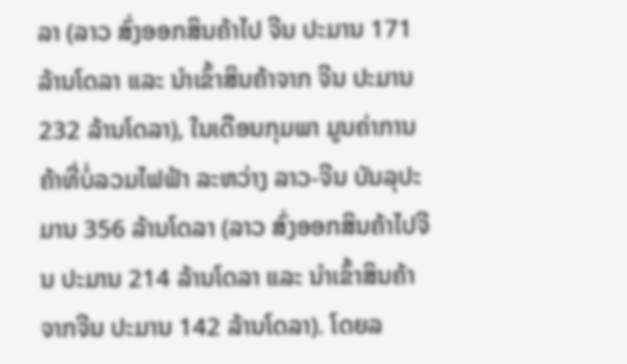ລາ (ລາວ ສົ່ງອອກສິນຄ້າໄປ ຈີນ ປະມານ 171 ລ້ານໂດລາ ແລະ ນໍາເຂົ້າສິນຄ້າຈາກ ຈີນ ປະມານ 232 ລ້ານໂດລາ), ໃນເດືອນກຸມພາ ມູນຄ່າການຄ້າທີ່ບໍ່ລວມໄຟຟ້າ ລະຫວ່າງ ລາວ-ຈີນ ບັນລຸປະມານ 356 ລ້ານໂດລາ (ລາວ ສົ່ງອອກສິນຄ້າໄປຈີນ ປະມານ 214 ລ້ານໂດລາ ແລະ ນໍາເຂົ້າສິນຄ້າຈາກຈີນ ປະມານ 142 ລ້ານໂດລາ). ໂດຍລ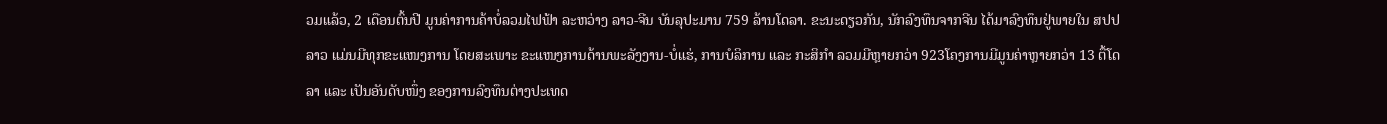ວມແລ້ວ, 2 ເດືອນຕົ້ນປີ ມູນຄ່າການຄ້າບໍ່ລວມໄຟຟ້າ ລະຫວ່າງ ລາວ-ຈີນ ບັນລຸປະມານ 759 ລ້ານໂດລາ. ຂະນະດຽວກັນ, ນັກລົງທຶນຈາກຈີນ ໄດ້ມາລົງທຶນຢູ່ພາຍໃນ ສປປ ລາວ ແມ່ນມີທຸກຂະແໜງການ ໂດຍສະເພາະ ຂະແໜງການດ້ານພະລັງງານ-ບໍ່ແຮ່, ການບໍລິການ ແລະ ກະສິກໍາ ລວມມີຫຼາຍກວ່າ 923ໂຄງການມີມູນຄ່າຫຼາຍກວ່າ 13 ຕື້ໂດລາ ແລະ ເປັນອັນດັບໜຶ່ງ ຂອງການລົງທຶນຕ່າງປະເທດ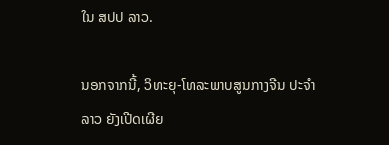ໃນ ສປປ ລາວ.

ນອກຈາກນີ້, ວິທະຍຸ-ໂທລະພາບສູນກາງຈີນ ປະຈໍາລາວ ຍັງເປີດເຜີຍ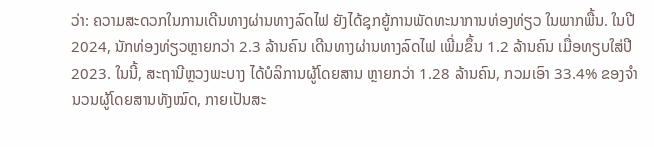ວ່າ: ຄວາມສະດວກໃນການເດີນທາງຜ່ານທາງລົດໄຟ ຍັງໄດ້ຊຸກຍູ້ການພັດທະນາການທ່ອງທ່ຽວ ໃນພາກພື້ນ. ໃນປີ 2024, ນັກທ່ອງທ່ຽວຫຼາຍກວ່າ 2.3 ລ້ານຄົນ ເດີນທາງຜ່ານທາງລົດໄຟ ເພີ່ມຂຶ້ນ 1.2 ລ້ານຄົນ ເມື່ອທຽບໃສ່ປີ 2023. ໃນນີ້, ສະຖານີຫຼວງພະບາງ ໄດ້ບໍລິການຜູ້ໂດຍສານ ຫຼາຍກວ່າ 1.28 ລ້ານຄົນ, ກວມເອົາ 33.4% ຂອງຈຳນວນຜູ້ໂດຍສານທັງໝົດ, ກາຍເປັນສະ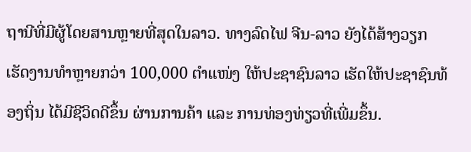ຖານີທີ່ມີຜູ້ໂດຍສານຫຼາຍທີ່ສຸດໃນລາວ. ທາງລົດໄຟ ຈີນ-ລາວ ຍັງໄດ້ສ້າງວຽກເຮັດງານທຳຫຼາຍກວ່າ 100,000 ຕຳແໜ່ງ ໃຫ້ປະຊາຊົນລາວ ເຮັດໃຫ້ປະຊາຊົນທ້ອງຖິ່ນ ໄດ້ມີຊີວິດດີຂຶ້ນ ຜ່ານການຄ້າ ແລະ ການທ່ອງທ່ຽວທີ່ເພີ່ມຂຶ້ນ.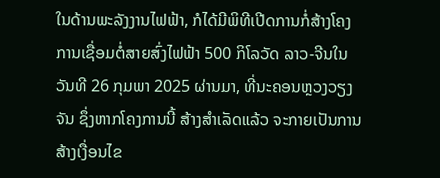ໃນດ້ານພະລັງງານໄຟຟ້າ, ກໍໄດ້ມີພິທີເປີດການກໍ່ສ້າງໂຄງການເຊື່ອມຕໍ່ສາຍສົ່ງໄຟຟ້າ 500 ກິໂລວັດ ລາວ-ຈີນໃນວັນທີ 26 ກຸມພາ 2025 ຜ່ານມາ, ທີ່ນະຄອນຫຼວງວຽງຈັນ ຊຶ່ງຫາກໂຄງການນີ້ ສ້າງສໍາເລັດແລ້ວ ຈະກາຍເປັນການສ້າງເງື່ອນໄຂ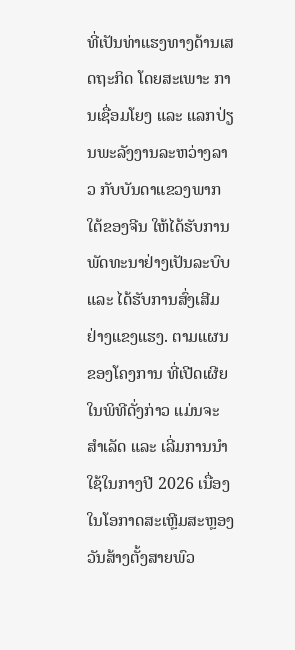ທີ່ເປັນທ່າແຮງທາງດ້ານເສດຖະກິດ ໂດຍສະເພາະ ການເຊື່ອມໂຍງ ແລະ ແລກປ່ຽນພະລັງງານລະຫວ່າງລາວ ກັບບັນດາແຂວງພາກໃຕ້ຂອງຈີນ ໃຫ້ໄດ້ຮັບການພັດທະນາຢ່າງເປັນລະບົບ ແລະ ໄດ້ຮັບການສົ່ງເສີມຢ່າງແຂງແຮງ. ຕາມແຜນຂອງໂຄງການ ທີ່ເປີດເຜີຍໃນພິທີດັ່ງກ່າວ ແມ່ນຈະສຳເລັດ ແລະ ເລີ່ມການນໍາໃຊ້ໃນກາງປີ 2026 ເນື່ອງໃນໂອກາດສະເຫຼີມສະຫຼອງ ວັນສ້າງຕັ້ງສາຍພົວ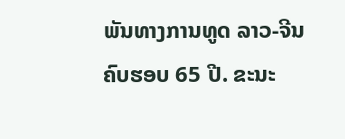ພັນທາງການທູດ ລາວ-ຈີນ ຄົບຮອບ 65 ປີ. ຂະນະ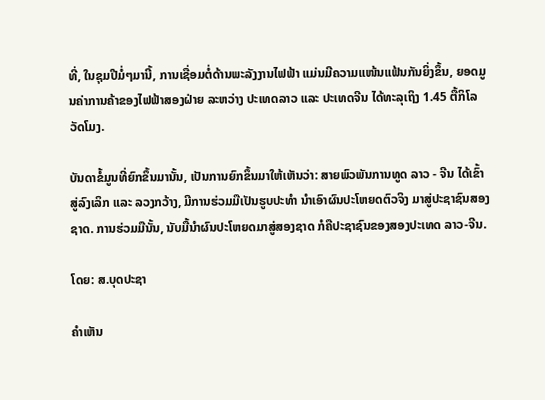ທີ່, ໃນຊຸມປີມໍ່ໆມານີ້, ການເຊື່ອມຕໍ່ດ້ານພະລັງງານໄຟຟ້າ ແມ່ນມີຄວາມແໜ້ນແຟ້ນກັນຍິ່ງຂຶ້ນ, ຍອດມູນຄ່າການຄ້າຂອງໄຟຟ້າສອງຝ່າຍ ລະຫວ່າງ ປະເທດລາວ ແລະ ປະເທດຈີນ ໄດ້ທະລຸເຖິງ 1.45 ຕື້ກິໂລວັດໂມງ.

ບັນດາຂໍ້ມູນທີ່ຍົກຂຶ້ນມານັ້ນ, ເປັນການຍົກຂຶ້ນມາໃຫ້ເຫັນວ່າ: ສາຍພົວພັນການທູດ ລາວ - ຈີນ ໄດ້ເຂົ້າສູ່ລົງເລິກ ແລະ ລວງກວ້າງ, ມີການຮ່ວມມືເປັນຮູບປະທໍາ ນໍາເອົາຜົນປະໂຫຍດຕົວຈິງ ມາສູ່ປະຊາຊົນສອງຊາດ. ການຮ່ວມມືນັ້ນ, ນັບມື້ນໍາຜົນປະໂຫຍດມາສູ່ສອງຊາດ ກໍຄືປະຊາຊົນຂອງສອງປະເທດ ລາວ-ຈີນ.

ໂດຍ: ສ.ບຸດປະຊາ

ຄໍາເຫັນ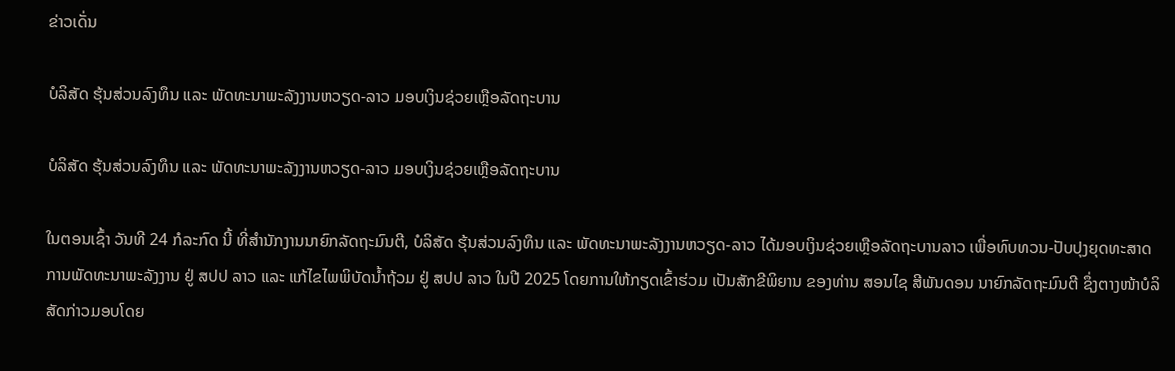ຂ່າວເດັ່ນ

ບໍລິສັດ ຮຸ້ນສ່ວນລົງທຶນ ແລະ ພັດທະນາພະລັງງານຫວຽດ-ລາວ ມອບເງິນຊ່ວຍເຫຼືອລັດຖະບານ

ບໍລິສັດ ຮຸ້ນສ່ວນລົງທຶນ ແລະ ພັດທະນາພະລັງງານຫວຽດ-ລາວ ມອບເງິນຊ່ວຍເຫຼືອລັດຖະບານ

ໃນຕອນເຊົ້າ ວັນທີ 24 ກໍລະກົດ ນີ້ ທີ່ສໍານັກງານນາຍົກລັດຖະມົນຕີ, ບໍລິສັດ ຮຸ້ນສ່ວນລົງທຶນ ແລະ ພັດທະນາພະລັງງານຫວຽດ-ລາວ ໄດ້ມອບເງິນຊ່ວຍເຫຼືອລັດຖະບານລາວ ເພື່ອທົບທວນ-ປັບປຸງຍຸດທະສາດການພັດທະນາພະລັງງານ ຢູ່ ສປປ ລາວ ແລະ ແກ້ໄຂໄພພິບັດນໍ້າຖ້ວມ ຢູ່ ສປປ ລາວ ໃນປີ 2025 ໂດຍການໃຫ້ກຽດເຂົ້າຮ່ວມ ເປັນສັກຂີພິຍານ ຂອງທ່ານ ສອນໄຊ ສີພັນດອນ ນາຍົກລັດຖະມົນຕີ ຊຶ່ງຕາງໜ້າບໍລິສັດກ່າວມອບໂດຍ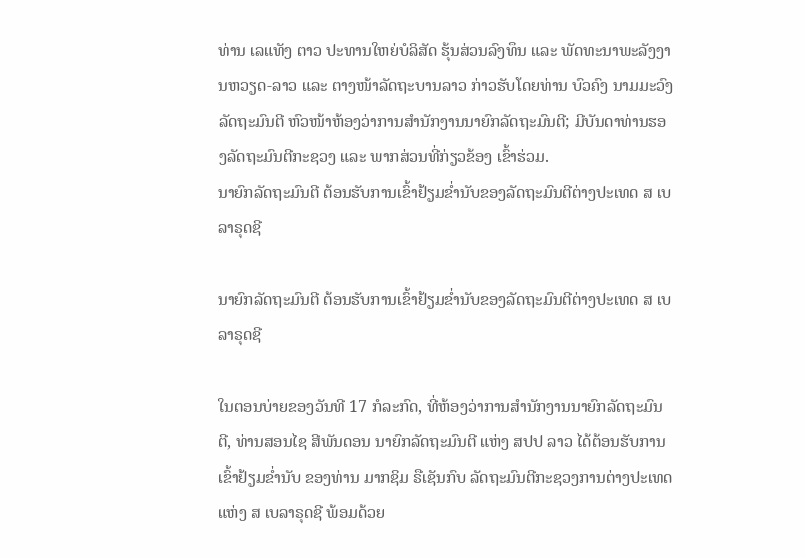ທ່ານ ເລແທັງ ຕາວ ປະທານໃຫຍ່ບໍລິສັດ ຮຸ້ນສ່ວນລົງທຶນ ແລະ ພັດທະນາພະລັງງານຫວຽດ-ລາວ ແລະ ຕາງໜ້າລັດຖະບານລາວ ກ່າວຮັບໂດຍທ່ານ ບົວຄົງ ນາມມະວົງ ລັດຖະມົນຕີ ຫົວໜ້າຫ້ອງວ່າການສຳນັກງານນາຍົກລັດຖະມົນຕີ; ມີບັນດາທ່ານຮອງລັດຖະມົນຕີກະຊວງ ແລະ ພາກສ່ວນທີ່ກ່ຽວຂ້ອງ ເຂົ້າຮ່ວມ.
ນາຍົກລັດຖະມົນຕີ ຕ້ອນຮັບການເຂົ້າຢ້ຽມຂໍ່ານັບຂອງລັດຖະມົນຕີຕ່າງປະເທດ ສ ເບລາຣຸດຊີ

ນາຍົກລັດຖະມົນຕີ ຕ້ອນຮັບການເຂົ້າຢ້ຽມຂໍ່ານັບຂອງລັດຖະມົນຕີຕ່າງປະເທດ ສ ເບລາຣຸດຊີ

ໃນຕອນບ່າຍຂອງວັນທີ 17 ກໍລະກົດ, ທີ່ຫ້ອງວ່າການສຳນັກງານນາຍົກລັດຖະມົນຕີ, ທ່ານສອນໄຊ ສີພັນດອນ ນາຍົກລັດຖະມົນຕີ ແຫ່ງ ສປປ ລາວ ໄດ້ຕ້ອນຮັບການເຂົ້າຢ້ຽມຂໍ່ານັບ ຂອງທ່ານ ມາກຊິມ ຣືເຊັນກົບ ລັດຖະມົນຕີກະຊວງການຕ່າງປະເທດ ແຫ່ງ ສ ເບລາຣຸດຊີ ພ້ອມດ້ວຍ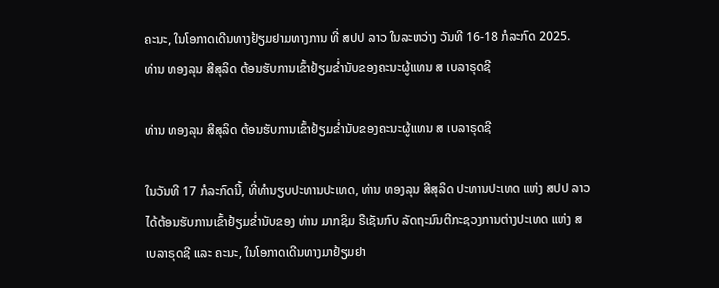ຄະນະ, ໃນໂອກາດເດີນທາງຢ້ຽມຢາມທາງການ ທີ່ ສປປ ລາວ ໃນລະຫວ່າງ ວັນທີ 16-18 ກໍລະກົດ 2025.
ທ່ານ ທອງລຸນ ສີສຸລິດ ຕ້ອນຮັບການເຂົ້າຢ້ຽມຂໍ່ານັບຂອງຄະນະຜູ້ແທນ ສ ເບລາຣຸດຊີ

ທ່ານ ທອງລຸນ ສີສຸລິດ ຕ້ອນຮັບການເຂົ້າຢ້ຽມຂໍ່ານັບຂອງຄະນະຜູ້ແທນ ສ ເບລາຣຸດຊີ

ໃນວັນທີ 17 ກໍລະກົດນີ້, ທີ່ທໍານຽບປະທານປະເທດ, ທ່ານ ທອງລຸນ ສີສຸລິດ ປະທານປະເທດ ແຫ່ງ ສປປ ລາວ ໄດ້ຕ້ອນຮັບການເຂົ້າຢ້ຽມຂໍ່ານັບຂອງ ທ່ານ ມາກຊິມ ຣືເຊັນກົບ ລັດຖະມົນຕີກະຊວງການຕ່າງປະເທດ ແຫ່ງ ສ ເບລາຣຸດຊີ ແລະ ຄະນະ, ໃນໂອກາດເດີນທາງມາຢ້ຽມຢາ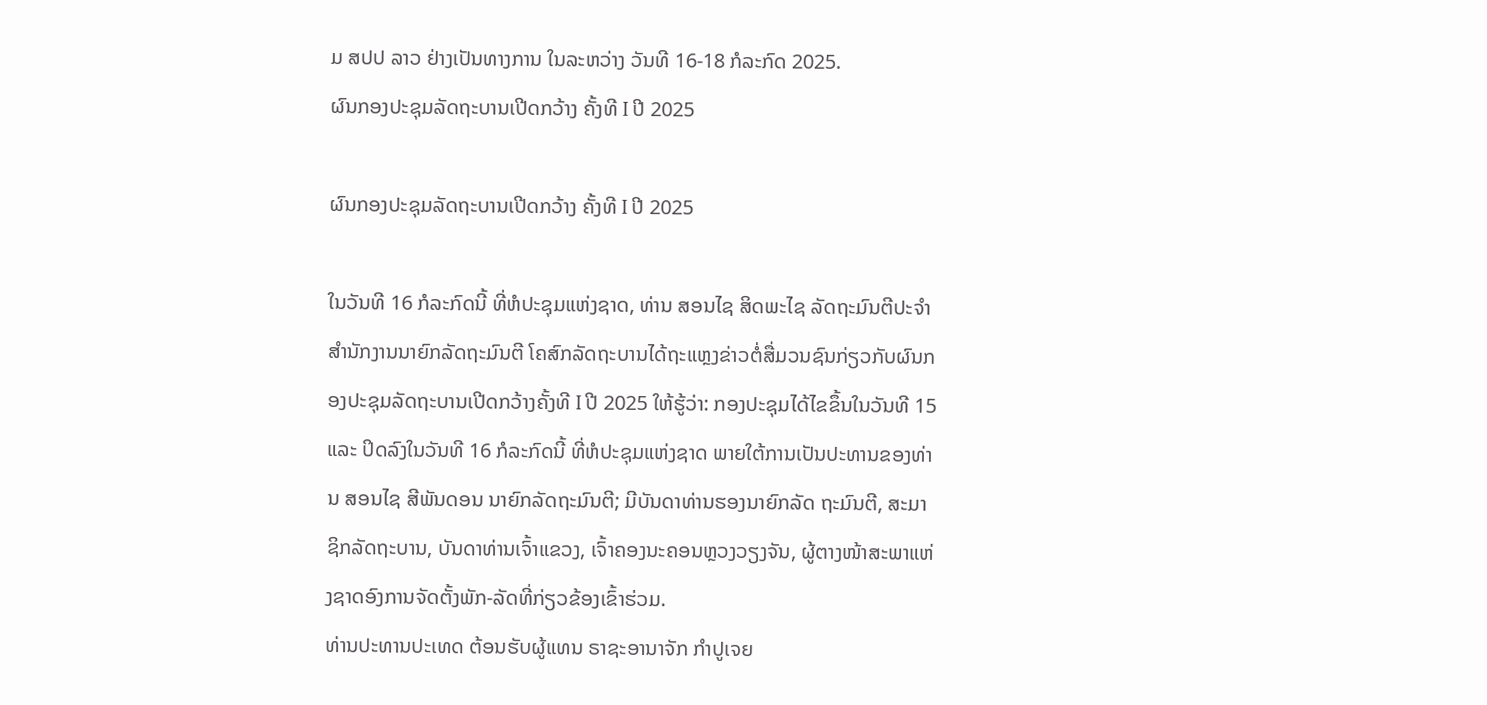ມ ສປປ ລາວ ຢ່າງເປັນທາງການ ໃນລະຫວ່າງ ວັນທີ 16-18 ກໍລະກົດ 2025.
ຜົນກອງປະຊຸມລັດຖະບານເປີດກວ້າງ ຄັ້ງທີ I ປີ 2025

ຜົນກອງປະຊຸມລັດຖະບານເປີດກວ້າງ ຄັ້ງທີ I ປີ 2025

ໃນວັນທີ 16 ກໍລະກົດນີ້ ທີ່ຫໍປະຊຸມແຫ່ງຊາດ, ທ່ານ ສອນໄຊ ສິດພະໄຊ ລັດຖະມົນຕີປະຈໍາສໍານັກງານນາຍົກລັດຖະມົນຕີ ໂຄສົກລັດຖະບານໄດ້ຖະແຫຼງຂ່າວຕໍ່ສື່ມວນຊົນກ່ຽວກັບຜົນກອງປະຊຸມລັດຖະບານເປີດກວ້າງຄັ້ງທີ I ປີ 2025 ໃຫ້ຮູ້ວ່າ: ກອງປະຊຸມໄດ້ໄຂຂຶ້ນໃນວັນທີ 15 ແລະ ປິດລົງໃນວັນທີ 16 ກໍລະກົດນີ້ ທີ່ຫໍປະຊຸມແຫ່ງຊາດ ພາຍໃຕ້ການເປັນປະທານຂອງທ່ານ ສອນໄຊ ສີພັນດອນ ນາຍົກລັດຖະມົນຕີ; ມີບັນດາທ່ານຮອງນາຍົກລັດ ຖະມົນຕີ, ສະມາຊິກລັດຖະບານ, ບັນດາທ່ານເຈົ້າແຂວງ, ເຈົ້າຄອງນະຄອນຫຼວງວຽງຈັນ, ຜູ້ຕາງໜ້າສະພາແຫ່ງຊາດອົງການຈັດຕັ້ງພັກ-ລັດທີ່ກ່ຽວຂ້ອງເຂົ້າຮ່ວມ.
ທ່ານປະທານປະເທດ ຕ້ອນຮັບຜູ້ແທນ ຣາຊະອານາຈັກ ກໍາປູເຈຍ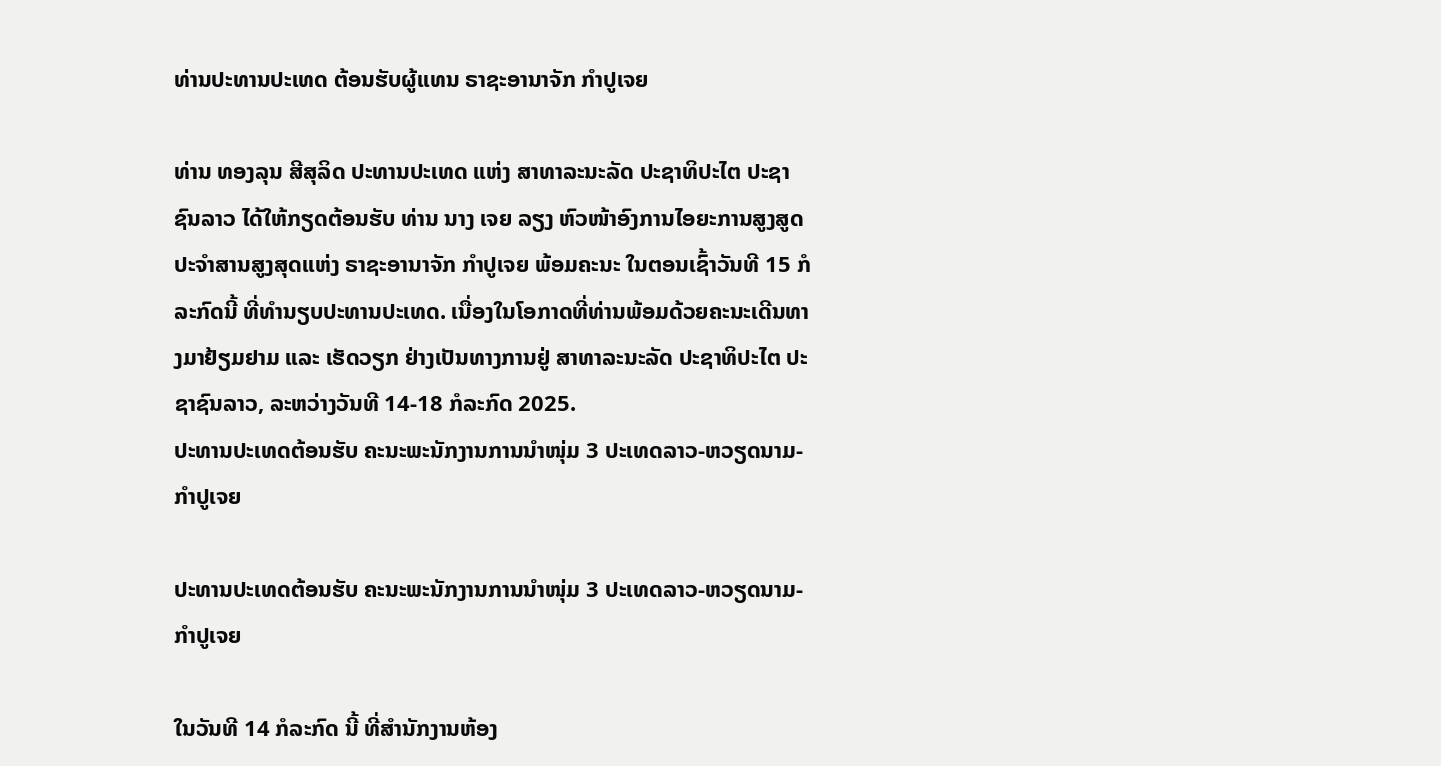ທ່ານປະທານປະເທດ ຕ້ອນຮັບຜູ້ແທນ ຣາຊະອານາຈັກ ກໍາປູເຈຍ

ທ່ານ ທອງລຸນ ສີສຸລິດ ປະທານປະເທດ ແຫ່ງ ສາທາລະນະລັດ ປະຊາທິປະໄຕ ປະຊາຊົນລາວ ໄດ້ໃຫ້ກຽດຕ້ອນຮັບ ທ່ານ ນາງ ເຈຍ ລຽງ ຫົວໜ້າອົງການໄອຍະການສູງສູດປະຈໍາສານສູງສຸດແຫ່ງ ຣາຊະອານາຈັກ ກໍາປູເຈຍ ພ້ອມຄະນະ ໃນຕອນເຊົ້າວັນທີ 15 ກໍລະກົດນີ້ ທີ່ທໍານຽບປະທານປະເທດ. ເນື່ອງໃນໂອກາດທີ່ທ່ານພ້ອມດ້ວຍຄະນະເດີນທາງມາຢ້ຽມຢາມ ແລະ ເຮັດວຽກ ຢ່າງເປັນທາງການຢູ່ ສາທາລະນະລັດ ປະຊາທິປະໄຕ ປະຊາຊົນລາວ, ລະຫວ່າງວັນທີ 14-18 ກໍລະກົດ 2025.
ປະທານປະເທດຕ້ອນຮັບ ຄະນະພະນັກງານການນໍາໜຸ່ມ 3 ປະເທດລາວ-ຫວຽດນາມ-ກໍາປູເຈຍ

ປະທານປະເທດຕ້ອນຮັບ ຄະນະພະນັກງານການນໍາໜຸ່ມ 3 ປະເທດລາວ-ຫວຽດນາມ-ກໍາປູເຈຍ

ໃນວັນທີ 14 ກໍລະກົດ ນີ້ ທີ່ສໍານັກງານຫ້ອງ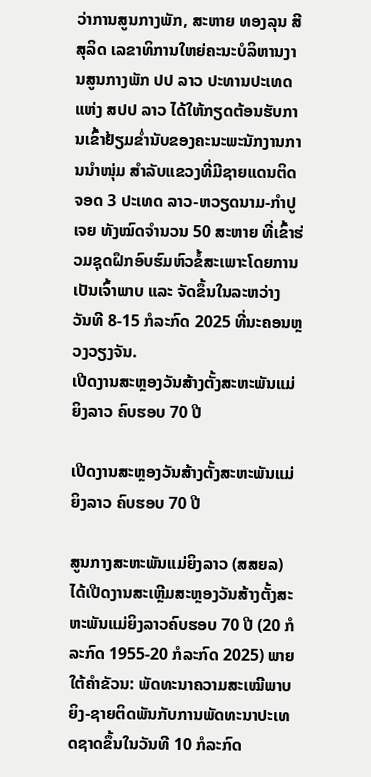ວ່າການສູນກາງພັກ, ສະຫາຍ ທອງລຸນ ສີສຸລິດ ເລຂາທິການໃຫຍ່ຄະນະບໍລິຫານງານສູນກາງພັກ ປປ ລາວ ປະທານປະເທດ ແຫ່ງ ສປປ ລາວ ໄດ້ໃຫ້ກຽດຕ້ອນຮັບການເຂົ້າຢ້ຽມຂໍ່ານັບຂອງຄະນະພະນັກງານການນໍາໜຸ່ມ ສຳລັບແຂວງທີ່ມີຊາຍແດນຕິດຈອດ 3 ປະເທດ ລາວ-ຫວຽດນາມ-ກໍາປູເຈຍ ທັງໝົດຈໍານວນ 50 ສະຫາຍ ທີ່ເຂົ້າຮ່ວມຊຸດຝຶກອົບຮົມຫົວຂໍ້ສະເພາະໂດຍການເປັນເຈົ້າພາບ ແລະ ຈັດຂຶ້ນໃນລະຫວ່າງ ວັນທີ 8-15 ກໍລະກົດ 2025 ທີ່ນະຄອນຫຼວງວຽງຈັນ.
ເປີດງານສະຫຼອງວັນສ້າງຕັ້ງສະຫະພັນແມ່ຍິງລາວ ຄົບຮອບ 70 ປີ

ເປີດງານສະຫຼອງວັນສ້າງຕັ້ງສະຫະພັນແມ່ຍິງລາວ ຄົບຮອບ 70 ປີ

ສູນກາງສະຫະພັນແມ່ຍິງລາວ (ສສຍລ) ໄດ້ເປີດງານສະເຫຼີມສະຫຼອງວັນສ້າງຕັ້ງສະຫະພັນແມ່ຍິງລາວຄົບຮອບ 70 ປີ (20 ກໍລະກົດ 1955-20 ກໍລະກົດ 2025) ພາຍໃຕ້ຄໍາຂັວນ: ພັດທະນາຄວາມສະເໝີພາບຍິງ-ຊາຍຕິດພັນກັບການພັດທະນາປະເທດຊາດຂຶ້ນໃນວັນທີ 10 ກໍລະກົດ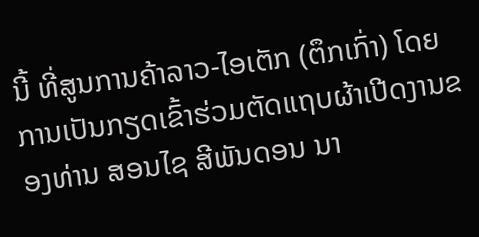ນີ້ ທີ່ສູນການຄ້າລາວ-ໄອເຕັກ (ຕຶກເກົ່າ) ໂດຍການເປັນກຽດເຂົ້າຮ່ວມຕັດແຖບຜ້າເປີດງານຂອງທ່ານ ສອນໄຊ ສີພັນດອນ ນາ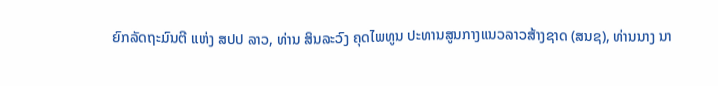ຍົກລັດຖະມົນຕີ ແຫ່ງ ສປປ ລາວ, ທ່ານ ສິນລະວົງ ຄຸດໄພທູນ ປະທານສູນກາງແນວລາວສ້າງຊາດ (ສນຊ), ທ່ານນາງ ນາ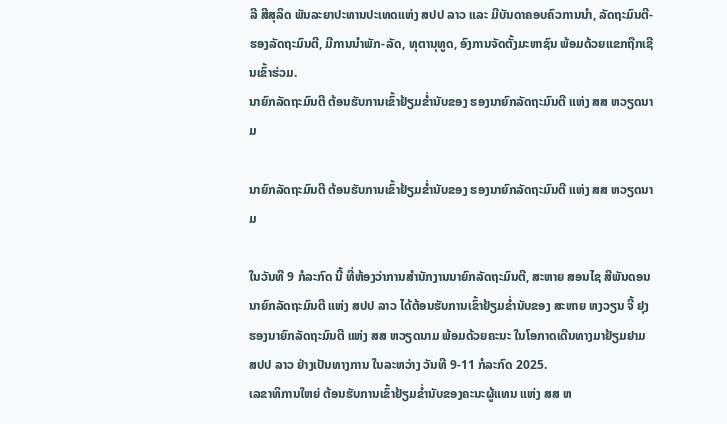ລີ ສີສຸລິດ ພັນລະຍາປະທານປະເທດແຫ່ງ ສປປ ລາວ ແລະ ມີບັນດາຄອບຄົວການນໍາ, ລັດຖະມົນຕີ-ຮອງລັດຖະມົນຕີ, ມີການນຳພັກ-ລັດ, ທຸຕານຸທູດ, ອົງການຈັດຕັ້ງມະຫາຊົນ ພ້ອມດ້ວຍແຂກຖືກເຊີນເຂົ້າຮ່ວມ.
ນາຍົກລັດຖະມົນຕີ ຕ້ອນຮັບການເຂົ້າຢ້ຽມຂໍ່ານັບຂອງ ຮອງນາຍົກລັດຖະມົນຕີ ແຫ່ງ ສສ ຫວຽດນາມ

ນາຍົກລັດຖະມົນຕີ ຕ້ອນຮັບການເຂົ້າຢ້ຽມຂໍ່ານັບຂອງ ຮອງນາຍົກລັດຖະມົນຕີ ແຫ່ງ ສສ ຫວຽດນາມ

ໃນວັນທີ 9 ກໍລະກົດ ນີ້ ທີ່ຫ້ອງວ່າການສໍານັກງານນາຍົກລັດຖະມົນຕີ, ສະຫາຍ ສອນໄຊ ສີພັນດອນ ນາຍົກລັດຖະມົນຕີ ແຫ່ງ ສປປ ລາວ ໄດ້ຕ້ອນຮັບການເຂົ້າຢ້ຽມຂໍ່ານັບຂອງ ສະຫາຍ ຫງວຽນ ຈີ້ ຢຸງ ຮອງນາຍົກລັດຖະມົນຕີ ແຫ່ງ ສສ ຫວຽດນາມ ພ້ອມດ້ວຍຄະນະ ໃນໂອກາດເດີນທາງມາຢ້ຽມຢາມ ສປປ ລາວ ຢ່າງເປັນທາງການ ໃນລະຫວ່າງ ວັນທີ 9-11 ກໍລະກົດ 2025.
ເລຂາທິການໃຫຍ່ ຕ້ອນຮັບການເຂົ້າຢ້ຽມຂໍ່ານັບຂອງຄະນະຜູ້ແທນ ແຫ່ງ ສສ ຫ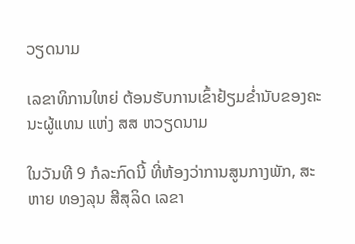ວຽດນາມ

ເລຂາທິການໃຫຍ່ ຕ້ອນຮັບການເຂົ້າຢ້ຽມຂໍ່ານັບຂອງຄະນະຜູ້ແທນ ແຫ່ງ ສສ ຫວຽດນາມ

ໃນວັນທີ 9 ກໍລະກົດນີ້ ທີ່ຫ້ອງວ່າການສູນກາງພັກ, ສະຫາຍ ທອງລຸນ ສີສຸລິດ ເລຂາ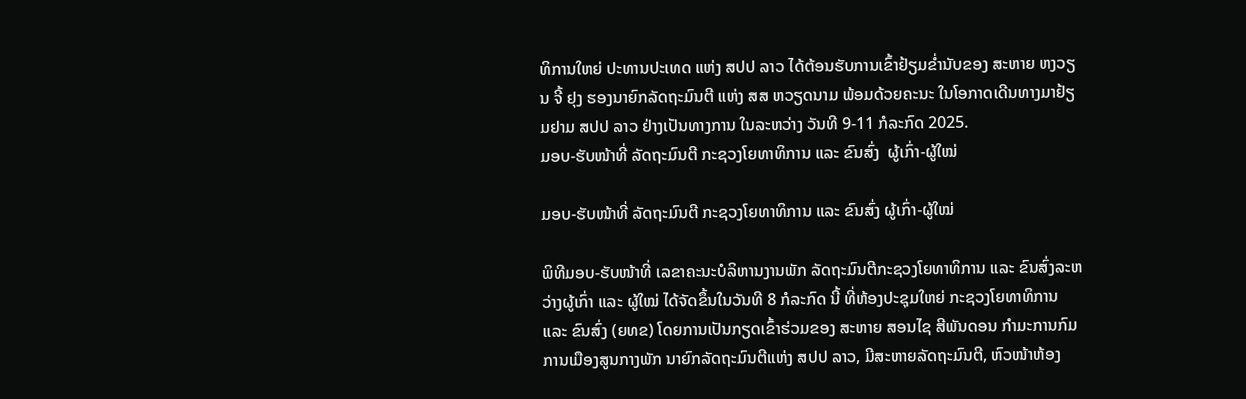ທິການໃຫຍ່ ປະທານປະເທດ ແຫ່ງ ສປປ ລາວ ໄດ້ຕ້ອນຮັບການເຂົ້າຢ້ຽມຂໍ່ານັບຂອງ ສະຫາຍ ຫງວຽນ ຈີ້ ຢຸງ ຮອງນາຍົກລັດຖະມົນຕີ ແຫ່ງ ສສ ຫວຽດນາມ ພ້ອມດ້ວຍຄະນະ ໃນໂອກາດເດີນທາງມາຢ້ຽມຢາມ ສປປ ລາວ ຢ່າງເປັນທາງການ ໃນລະຫວ່າງ ວັນທີ 9-11 ກໍລະກົດ 2025.
ມອບ-ຮັບໜ້າທີ່ ລັດຖະມົນຕີ ກະຊວງໂຍທາທິການ ແລະ ຂົນສົ່ງ  ຜູ້ເກົ່າ-ຜູ້ໃໝ່

ມອບ-ຮັບໜ້າທີ່ ລັດຖະມົນຕີ ກະຊວງໂຍທາທິການ ແລະ ຂົນສົ່ງ ຜູ້ເກົ່າ-ຜູ້ໃໝ່

ພິທີມອບ-ຮັບໜ້າທີ່ ເລຂາຄະນະບໍລິຫານງານພັກ ລັດຖະມົນຕີກະຊວງໂຍທາທິການ ແລະ ຂົນສົ່ງລະຫວ່າງຜູ້ເກົ່າ ແລະ ຜູ້ໃໝ່ ໄດ້ຈັດຂຶ້ນໃນວັນທີ 8 ກໍລະກົດ ນີ້ ທີ່ຫ້ອງປະຊຸມໃຫຍ່ ກະຊວງໂຍທາທິການ ແລະ ຂົນສົ່ງ (ຍທຂ) ໂດຍການເປັນກຽດເຂົ້າຮ່ວມຂອງ ສະຫາຍ ສອນໄຊ ສີພັນດອນ ກໍາມະການກົມການເມືອງສູນກາງພັກ ນາຍົກລັດຖະມົນຕີແຫ່ງ ສປປ ລາວ, ມີສະຫາຍລັດຖະມົນຕີ, ຫົວໜ້າຫ້ອງ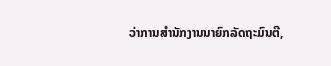ວ່າການສໍານັກງານນາຍົກລັດຖະມົນຕີ,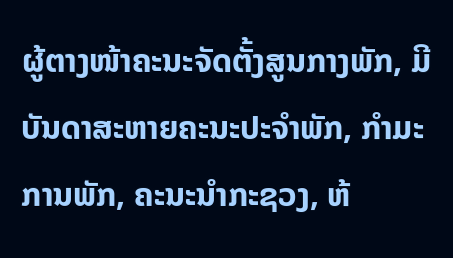ຜູ້ຕາງໜ້າຄະນະຈັດຕັ້ງສູນກາງພັກ, ມີບັນດາສະຫາຍຄະນະປະຈຳພັກ, ກຳມະການພັກ, ຄະນະນໍາກະຊວງ, ຫ້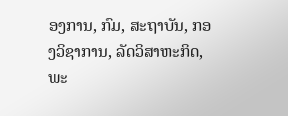ອງການ, ກົມ, ສະຖາບັນ, ກອງວິຊາການ, ລັດວິສາຫະກິດ, ພະ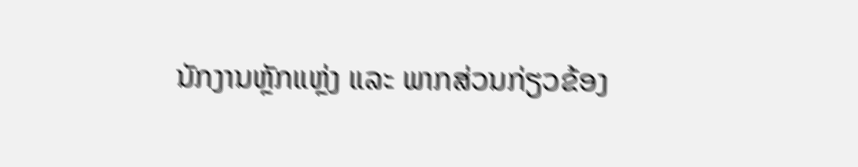ນັກງານຫຼັກແຫຼ່ງ ແລະ ພາກສ່ວນກ່ຽວຂ້ອງ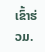ເຂົ້າຮ່ວມ.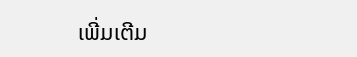ເພີ່ມເຕີມ